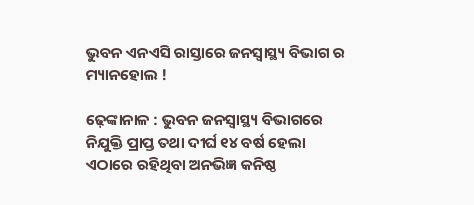ଭୁବନ ଏନଏସି ରାସ୍ତାରେ ଜନସ୍ୱାସ୍ଥ୍ୟ ବିଭାଗ ର ମ୍ୟାନହୋଲ !

ଢ଼େଙ୍କାନାଳ : ଭୁବନ ଜନସ୍ୱାସ୍ଥ୍ୟ ବିଭାଗରେ ନିଯୁକ୍ତି ପ୍ରାପ୍ତ ତଥା ଦୀର୍ଘ ୧୪ ବର୍ଷ ହେଲା ଏଠାରେ ରହିଥିବା ଅନଭିଜ୍ଞ କନିଷ୍ଠ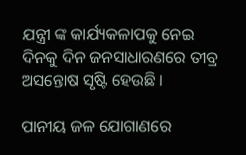ଯନ୍ତ୍ରୀ ଙ୍କ କାର୍ଯ୍ୟକଳାପକୁ ନେଇ ଦିନକୁ ଦିନ ଜନସାଧାରଣରେ ତୀବ୍ର ଅସନ୍ତୋଷ ସୃଷ୍ଟି ହେଉଛି ।

ପାନୀୟ ଜଳ ଯୋଗାଣରେ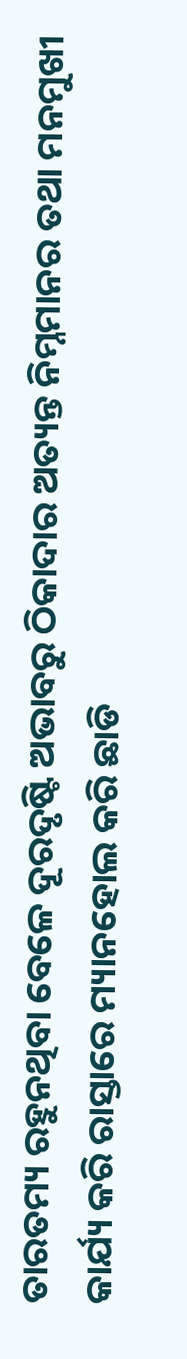ତାରତମ୍ୟ ରହୁନଥିବା ବେଳେ ଦୂରଦୃଷ୍ଟି ଅଭାବରୁ ଠିକାଦାର ଅତ୍ୟନ୍ତ ନିମ୍ନମାନର ତଥା ମନମୁଖୀ କାର୍ଯ୍ୟ କରି ରାସ୍ତାରେ ମ୍ୟାନହୋଲ କରି ଛାଡି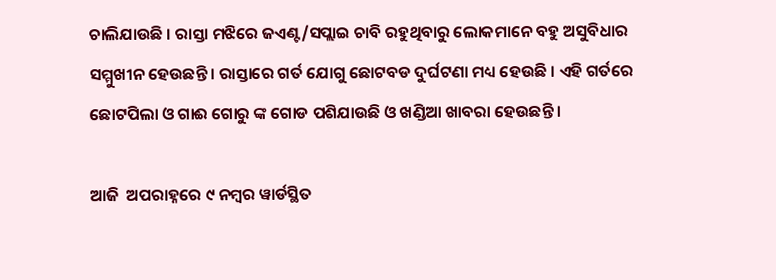ଚାଲିଯାଉଛି । ରାସ୍ତା ମଝିରେ ଜଏଣ୍ଟ/ସପ୍ଲାଇ ଚାବି ରହୁଥିବାରୁ ଲୋକମାନେ ବହୁ ଅସୁବିଧାର ସମ୍ମୁଖୀନ ହେଉଛନ୍ତି । ରାସ୍ତାରେ ଗର୍ତ ଯୋଗୁ ଛୋଟବଡ ଦୁର୍ଘଟଣା ମଧ୍ୟ ହେଉଛି । ଏହି ଗର୍ତରେ ଛୋଟପିଲା ଓ ଗାଈ ଗୋରୁ ଙ୍କ ଗୋଡ ପଶିଯାଉଛି ଓ ଖଣ୍ଡିଆ ଖାବରା ହେଉଛନ୍ତି ।

ଆଜି  ଅପରାହ୍ନରେ ୯ ନମ୍ବର ୱାର୍ଡସ୍ଥିତ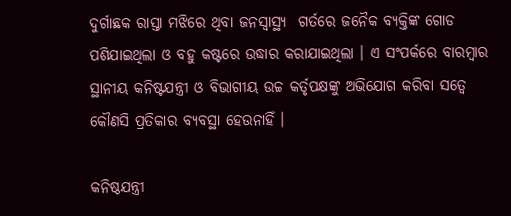ଦୁର୍ଗାଛକ ରାସ୍ତା ମଝିରେ ଥିବା ଜନସ୍ୱାସ୍ଥ୍ୟ  ଗର୍ତରେ ଜନୈକ ବ୍ୟକ୍ତିଙ୍କ ଗୋଡ ପଶିଯାଇଥିଲା ଓ ବହୁ କଷ୍ଟରେ ଉଦ୍ଧାର କରାଯାଇଥିଲା । ଏ ସଂପର୍କରେ ବାରମ୍ବାର ସ୍ଥାନୀୟ କନିଷ୍ଟଯନ୍ତ୍ରୀ ଓ ବିଭାଗୀୟ ଉଚ୍ଚ କର୍ତୃପକ୍ଷଙ୍କୁ ଅଭିଯୋଗ କରିବା ସତ୍ୱେ କୌଣସି ପ୍ରତିକାର ବ୍ୟବସ୍ଥା ହେଉନାହିଁ ।

କନିଷ୍ଠଯନ୍ତ୍ରୀ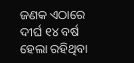ଜଣକ ଏଠାରେ ଦୀର୍ଘ ୧୪ ବର୍ଷ ହେଲା ରହିଥିବା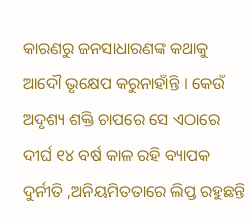କାରଣରୁ ଜନସାଧାରଣଙ୍କ କଥାକୁ ଆଦୌ ଭୃକ୍ଷେପ କରୁନାହାଁନ୍ତି । କେଉଁ ଅଦୃଶ୍ୟ ଶକ୍ତି ଚାପରେ ସେ ଏଠାରେ ଦୀର୍ଘ ୧୪ ବର୍ଷ କାଳ ରହି ବ୍ୟାପକ ଦୁର୍ନୀତି ,ଅନିୟମିତତାରେ ଲିପ୍ତ ରହୁଛନ୍ତି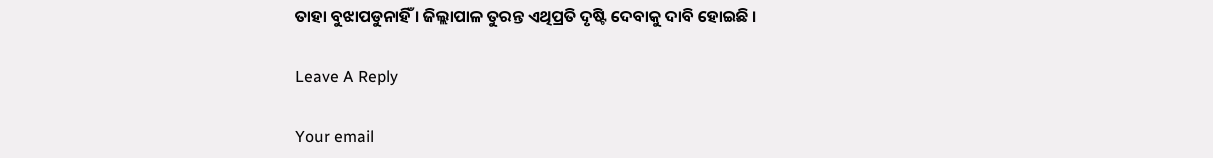ତାହା ବୁଝାପଡୁନାହିଁ । ଜିଲ୍ଲାପାଳ ତୁରନ୍ତ ଏଥିପ୍ରତି ଦୃଷ୍ଟି ଦେବାକୁ ଦାବି ହୋଇଛି ।

Leave A Reply

Your email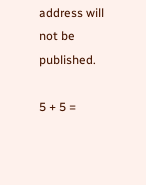address will not be published.

5 + 5 =